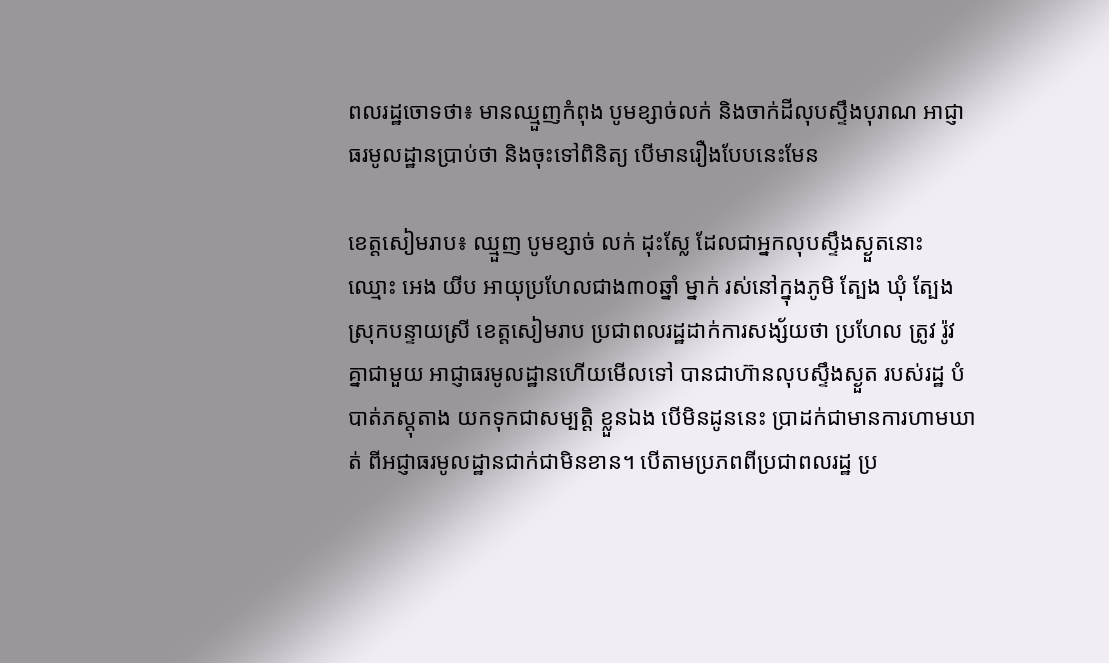ពលរដ្ឋចោទថា៖ មានឈ្មួញកំពុង បូមខ្សាច់លក់ និងចាក់ដីលុបស្ទឹងបុរាណ អាជ្ញាធរមូលដ្ឋានប្រាប់ថា និងចុះទៅពិនិត្យ បើមានរឿងបែបនេះមែន

ខេត្តសៀមរាប៖ ឈ្មួញ បូមខ្សាច់ លក់ ដុះស្លែ ដែលជាអ្នកលុបស្ទឹងស្ងួតនោះ ឈ្មោះ អេង យីប អាយុប្រហែលជាង៣០ឆ្នាំ ម្នាក់ រស់នៅក្នុងភូមិ ត្បែង ឃុំ ត្បែង ស្រុកបន្ទាយស្រី ខេត្តសៀមរាប ប្រជាពលរដ្ឋដាក់ការសង្ស័យថា ប្រហែល ត្រូវ រ៉ូវ គ្នាជាមួយ អាជ្ញាធរមូលដ្ឋានហើយមើលទៅ បានជាហ៊ានលុបស្ទឹងស្ងួត របស់រដ្ឋ បំបាត់ភស្តុតាង យកទុកជាសម្បត្តិ ខ្លួនឯង បើមិនដូននេះ ប្រាដក់ជាមានការហាមឃាត់ ពីអជ្ញាធរមូលដ្ឋានជាក់ជាមិនខាន។ បើតាមប្រភពពីប្រជាពលរដ្ឋ ប្រ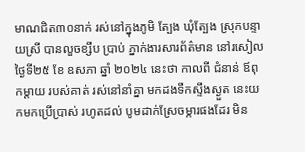មាណជិត៣០នាក់ រស់នៅក្នុងភូមិ ត្បែង ឃុំត្បែង ស្រុកបន្ទាយស្រី បានលួចខ្សឹប ប្រាប់ ភ្នាក់ងារសារព័ត៌មាន នៅរសៀល ថ្ងៃទី២៥ ខែ ឧសភា ឆ្នាំ ២០២៤ នេះថា កាលពី ជំនាន់ ឪពុកម្តាយ របស់គាត់ រស់នៅនាំគ្នា មកដងទឹកស្ទឹងស្ងួត នេះយកមកប្រើប្រាស់ រហូតដល់ បូមដាក់ស្រែចម្ការផងដែរ មិន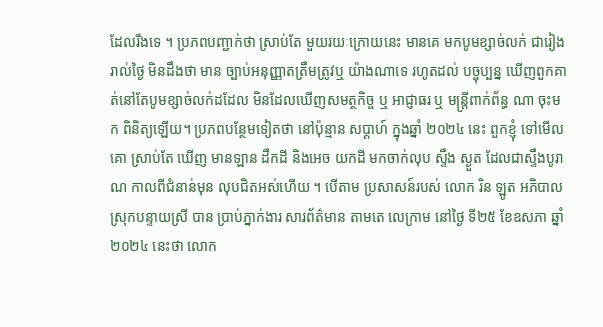ដែលរីងទេ ។ ប្រភពបញ្ជាក់ថា ស្រាប់តែ មួយរយៈក្រោយនេះ មានគេ មកបូមខ្សាច់លក់ ជារៀងរាល់ថ្ងៃ មិនដឹងថា មាន ច្បាប់អនុញ្ញាតត្រឹមត្រូវឬ យ៉ាងណាទេ រហូតដល់ បច្ចុប្បន្ន ឃើញពួកគាត់នៅតែបូមខ្សាច់លក់ដដែល មិនដែលឃើញសមត្ថកិច្ច ឬ អាជ្ញាធរ ឬ មន្ត្រីពាក់ព័ន្ធ ណា ចុះមក ពិនិត្យឡើយ។ ប្រភពបន្ថែមទៀតថា នៅប៉ុន្មាន សប្តាហ៍ ក្នុងឆ្នាំ ២០២៤ នេះ ពួកខ្ញុំ ទៅមើលគោ ស្រាប់តែ ឃើញ មានឡាន ដឹកដី និងអេច យកដី មកចាក់លុប ស្ទឹង ស្ងួត ដែលជាស្ទឹងបូរាណ កាលពីជំនាន់មុន លុបជិតអស់ហើយ ។ បើតាម ប្រសាសន៍របស់ លោក រិន ឡូត អភិបាលស្រុកបន្ទាយស្រី បាន ប្រាប់ភ្នាក់ងារ សារព័ត៌មាន តាមតេ លេក្រាម នៅថ្ងៃ ទី២៥ ខែឧសភា ឆ្នាំ២០២៤ នេះថា លោក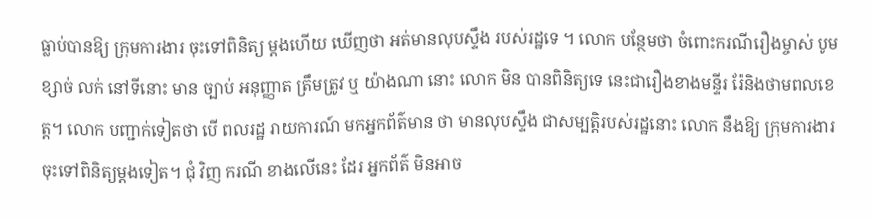ធ្លាប់បានឱ្យ ក្រុមការងារ ចុះទៅពិនិត្យ ម្តងហើយ ឃើញថា អត់មានលុបស្ទឹង របស់រដ្ឋទេ ។ លោក បន្ថែមថា ចំពោះករណីរឿងម្ចាស់ បូមខ្សាច់ លក់ នៅទីនោះ មាន ច្បាប់ អនុញ្ញាត ត្រឹមត្រូវ ឬ យ៉ាងណា នោះ លោក មិន បានពិនិត្យទេ នេះជារឿងខាងមន្ទីរ រ៉ែនិងថាមពលខេត្ត។ លោក បញ្ជាក់ទៀតថា បើ ពលរដ្ឋ រាយការណ៍ មកអ្នកព័ត៌មាន ថា មានលុបស្ទឹង ជាសម្បត្តិរបស់រដ្ឋនោះ លោក នឹងឱ្យ ក្រុមការងារ ចុះទៅពិនិត្យម្តងទៀត។ ជុំ វិញ ករណី ខាងលើនេះ ដែរ អ្នកព័ត៌ មិនអាច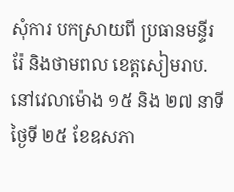សុំការ បកស្រាយពី ប្រធានមន្ទីរ រ៉ែ និងថាមពល ខេត្តសៀមរាប.នៅវេលាម៉ោង ១៥ និង ២៧ នាទី ថ្ងៃទី ២៥ ខែឧសភា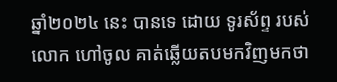ឆ្នាំ២០២៤ នេះ បានទេ ដោយ ទូរស័ព្ទ របស់ លោក ហៅចូល គាត់ឆ្លើយតបមកវិញមកថា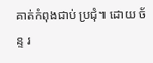គាត់កំពុងជាប់ ប្រជុំ៕ ដោយ ច័ន្ទ រ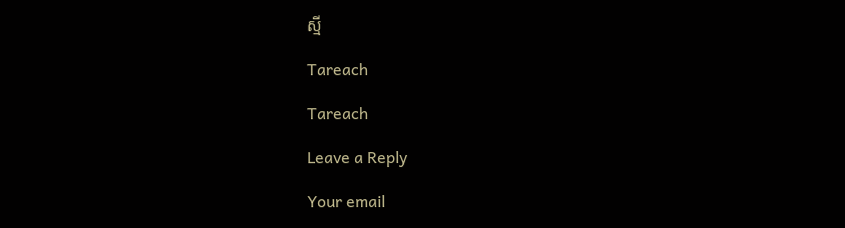ស្មី

Tareach

Tareach

Leave a Reply

Your email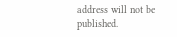address will not be published.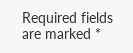Required fields are marked *